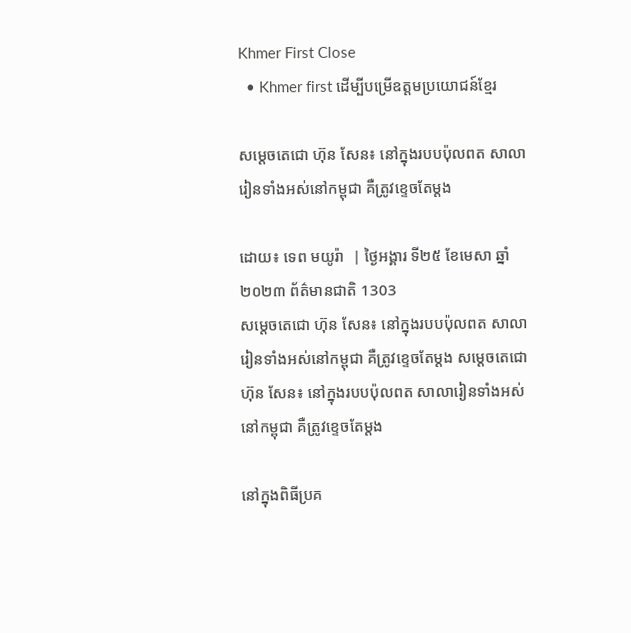Khmer First Close
  • Khmer first ដើម្បីបម្រើឧត្តមប្រយោជន៍ខ្មែរ

សម្តេចតេជោ ហ៊ុន សែន៖ នៅក្នុងរបបប៉ុលពត សាលារៀនទាំងអស់នៅកម្ពុជា គឺត្រូវខ្ទេចតែម្ដង

ដោយ៖ ទេព មយូរ៉ា  | ថ្ងៃអង្គារ ទី២៥ ខែមេសា ឆ្នាំ២០២៣ ព័ត៌មានជាតិ 1303
សម្តេចតេជោ ហ៊ុន សែន៖ នៅក្នុងរបបប៉ុលពត សាលារៀនទាំងអស់នៅកម្ពុជា គឺត្រូវខ្ទេចតែម្ដង សម្តេចតេជោ ហ៊ុន សែន៖ នៅក្នុងរបបប៉ុលពត សាលារៀនទាំងអស់នៅកម្ពុជា គឺត្រូវខ្ទេចតែម្ដង

នៅក្នុងពិធីប្រគ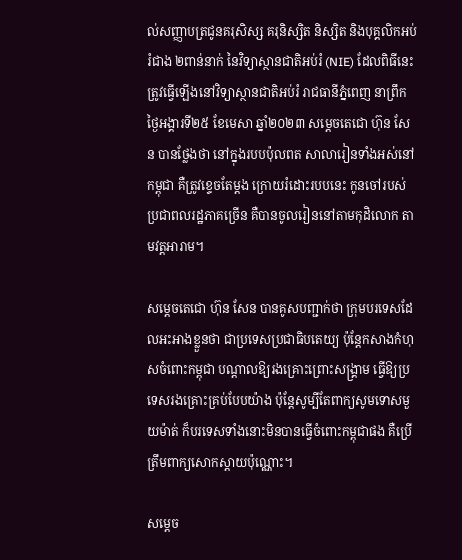ល់សញ្ញាបត្រជូនគរុសិស្ស គរុនិស្សិត និស្សិត និងបុគ្គលិកអប់រំជាង ២ពាន់នាក់ នៃវិទ្យាស្ថានជាតិអប់រំ (NIE) ដែលពិធីនេះត្រូវធ្វើឡើងនៅវិទ្យាស្ថានជាតិអប់រំ រាជធានីភ្នំពេញ នាព្រឹកថ្ងៃអង្គារទី២៥ ខែមេសា ឆ្នាំ២០២៣ សម្តេចតេជោ ហ៊ុន សែន បានថ្លែងថា នៅក្នុងរបបប៉ុលពត សាលារៀនទាំងអស់នៅកម្ពុជា គឺត្រូវខ្ទេចតែម្ដង ក្រោយរំដោះរបបនេះ កូនចៅរបស់ប្រជាពលរដ្ឋភាគច្រើន គឺបានចូលរៀននៅតាមកុដិលោក តាមវត្តអារាម។

សម្តេចតេជោ ហ៊ុន សែន បានគូសបញ្ជាក់ថា ក្រុមបរទេសដែលអះអាងខ្លួនថា ជាប្រទេសប្រជាធិបតេយ្យ ប៉ុន្ដែកសាងកំហុសចំពោះកម្ពុជា បណ្ដាលឱ្យរងគ្រោះព្រោះសង្គ្រាម ធ្វើឱ្យប្រទេសរងគ្រោះគ្រប់បែបយ៉ាង ប៉ុន្ដែសូម្បីតែពាក្យសូមទោសមួយម៉ាត់ ក៏បរទេសទាំងនោះមិនបានធ្វើចំពោះកម្ពុជាផង គឺប្រើត្រឹមពាក្យសោកស្ដាយប៉ុណ្ណោះ។

សម្តេច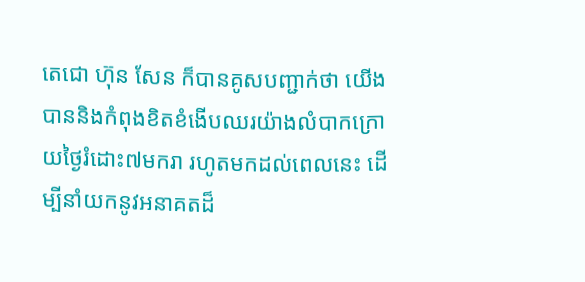តេជោ ហ៊ុន សែន ក៏បានគូសបញ្ជាក់ថា យើងបាននិងកំពុងខិតខំងើបឈរយ៉ាងលំបាកក្រោយថ្ងៃរំដោះ៧មករា រហូតមកដល់ពេលនេះ ដើម្បីនាំយកនូវអនាគតដ៏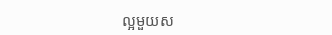ល្អមួយស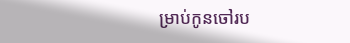ម្រាប់កូនចៅរប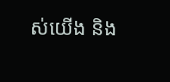ស់យើង និង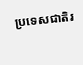ប្រទេសជាតិរ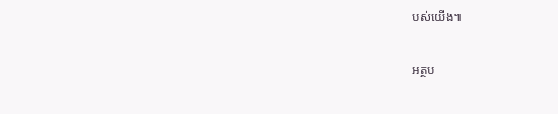បស់យើង៕

អត្ថប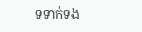ទទាក់ទង